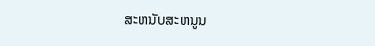ສະຫນັບສະຫນູນ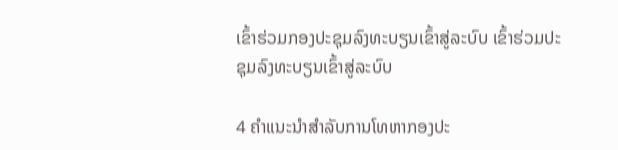ເຂົ້າຮ່ວມກອງປະຊຸມລົງທະບຽນເຂົ້າສູ່ລະບົບ ເຂົ້າຮ່ວມປະຊຸມລົງທະບຽນເຂົ້າສູ່ລະບົບ

4 ຄໍາແນະນໍາສໍາລັບການໂທຫາກອງປະ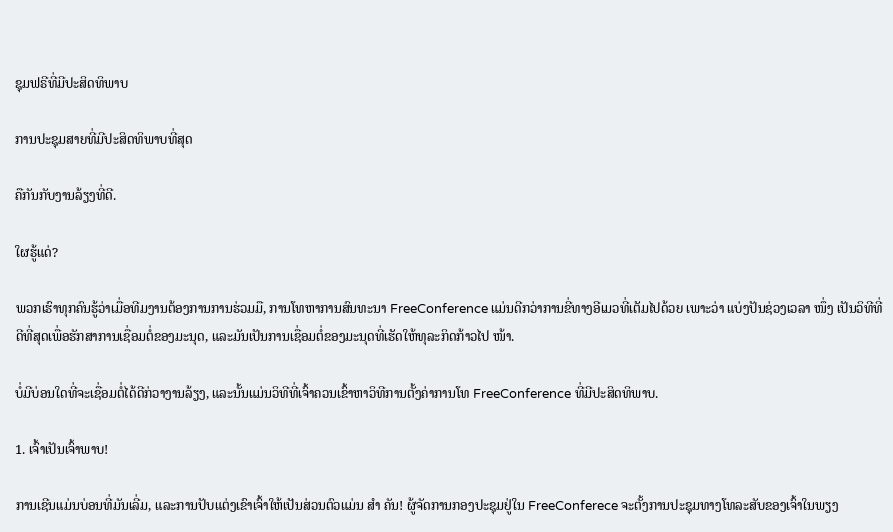ຊຸມຟຣີທີ່ມີປະສິດທິພາບ

ການປະຊຸມສາຍທີ່ມີປະສິດທິພາບທີ່ສຸດ

ຄືກັນກັບງານລ້ຽງທີ່ດີ.

ໃຜຮູ້ແດ່?

ພວກເຮົາທຸກຄົນຮູ້ວ່າເມື່ອທີມງານຕ້ອງການການຮ່ວມມື, ການໂທຫາການສົນທະນາ FreeConference ແມ່ນດີກວ່າການຂີ່ທາງອີເມວທີ່ເຕັມໄປດ້ວຍ ເພາະວ່າ ແບ່ງປັນຊ່ວງເວລາ ໜຶ່ງ ເປັນວິທີທີ່ດີທີ່ສຸດເພື່ອຮັກສາການເຊື່ອມຕໍ່ຂອງມະນຸດ, ແລະມັນເປັນການເຊື່ອມຕໍ່ຂອງມະນຸດທີ່ເຮັດໃຫ້ທຸລະກິດກ້າວໄປ ໜ້າ.

ບໍ່ມີບ່ອນໃດທີ່ຈະເຊື່ອມຕໍ່ໄດ້ດີກ່ວາງານລ້ຽງ, ແລະນັ້ນແມ່ນວິທີທີ່ເຈົ້າຄວນເຂົ້າຫາວິທີການຕັ້ງຄ່າການໂທ FreeConference ທີ່ມີປະສິດທິພາບ.

1. ເຈົ້າເປັນເຈົ້າພາບ!

ການເຊີນແມ່ນບ່ອນທີ່ມັນເລີ່ມ, ແລະການປັບແຕ່ງເຂົາເຈົ້າໃຫ້ເປັນສ່ວນຕົວແມ່ນ ສຳ ຄັນ! ຜູ້ຈັດການກອງປະຊຸມຢູ່ໃນ FreeConferece ຈະຕັ້ງການປະຊຸມທາງໂທລະສັບຂອງເຈົ້າໃນພຽງ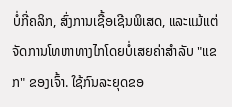ບໍ່ກີ່ຄລິກ, ສົ່ງການເຊື້ອເຊີນພິເສດ, ແລະແມ້ແຕ່ຈັດການໂທຫາທາງໄກໂດຍບໍ່ເສຍຄ່າສໍາລັບ "ແຂກ" ຂອງເຈົ້າ. ໃຊ້ກົນລະຍຸດຂອ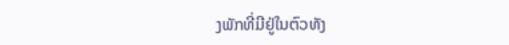ງພັກທີ່ມີຢູ່ໃນຕົວທັງ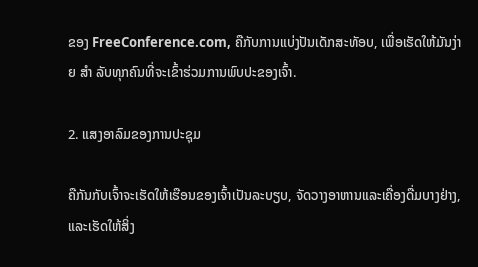ຂອງ FreeConference.com, ຄືກັບການແບ່ງປັນເດັກສະທັອບ, ເພື່ອເຮັດໃຫ້ມັນງ່າຍ ສຳ ລັບທຸກຄົນທີ່ຈະເຂົ້າຮ່ວມການພົບປະຂອງເຈົ້າ.

2. ແສງອາລົມຂອງການປະຊຸມ

ຄືກັນກັບເຈົ້າຈະເຮັດໃຫ້ເຮືອນຂອງເຈົ້າເປັນລະບຽບ, ຈັດວາງອາຫານແລະເຄື່ອງດື່ມບາງຢ່າງ, ແລະເຮັດໃຫ້ສິ່ງ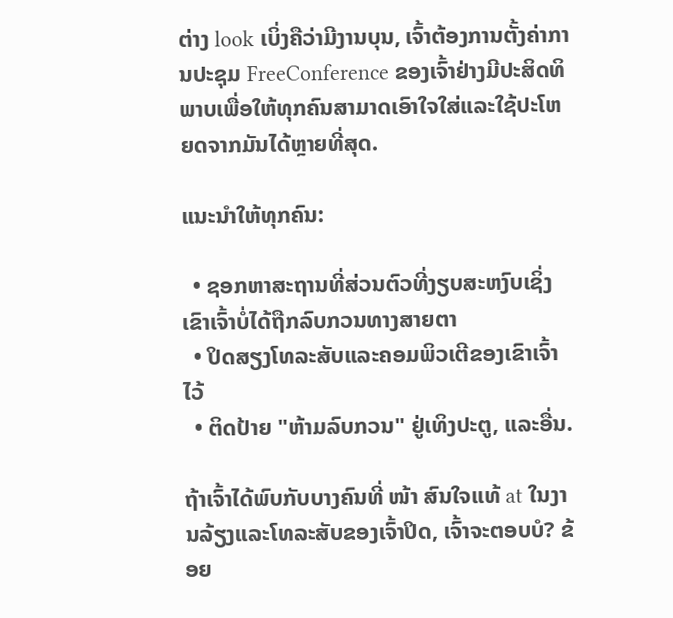ຕ່າງ look ເບິ່ງຄືວ່າມີງານບຸນ, ເຈົ້າຕ້ອງການຕັ້ງຄ່າການປະຊຸມ FreeConference ຂອງເຈົ້າຢ່າງມີປະສິດທິພາບເພື່ອໃຫ້ທຸກຄົນສາມາດເອົາໃຈໃສ່ແລະໃຊ້ປະໂຫຍດຈາກມັນໄດ້ຫຼາຍທີ່ສຸດ.

ແນະນໍາໃຫ້ທຸກຄົນ:

  • ຊອກຫາສະຖານທີ່ສ່ວນຕົວທີ່ງຽບສະຫງົບເຊິ່ງເຂົາເຈົ້າບໍ່ໄດ້ຖືກລົບກວນທາງສາຍຕາ
  • ປິດສຽງໂທລະສັບແລະຄອມພິວເຕີຂອງເຂົາເຈົ້າໄວ້
  • ຕິດປ້າຍ "ຫ້າມລົບກວນ" ຢູ່ເທິງປະຕູ, ແລະອື່ນ.

ຖ້າເຈົ້າໄດ້ພົບກັບບາງຄົນທີ່ ໜ້າ ສົນໃຈແທ້ at ໃນງານລ້ຽງແລະໂທລະສັບຂອງເຈົ້າປິດ, ເຈົ້າຈະຕອບບໍ? ຂ້ອຍ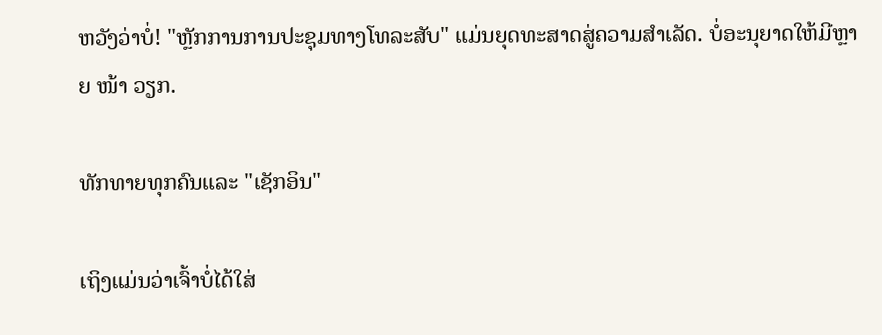ຫວັງວ່າບໍ່! "ຫຼັກການການປະຊຸມທາງໂທລະສັບ" ແມ່ນຍຸດທະສາດສູ່ຄວາມສໍາເລັດ. ບໍ່ອະນຸຍາດໃຫ້ມີຫຼາຍ ໜ້າ ວຽກ.

ທັກທາຍທຸກຄົນແລະ "ເຊັກອິນ"

ເຖິງແມ່ນວ່າເຈົ້າບໍ່ໄດ້ໃສ່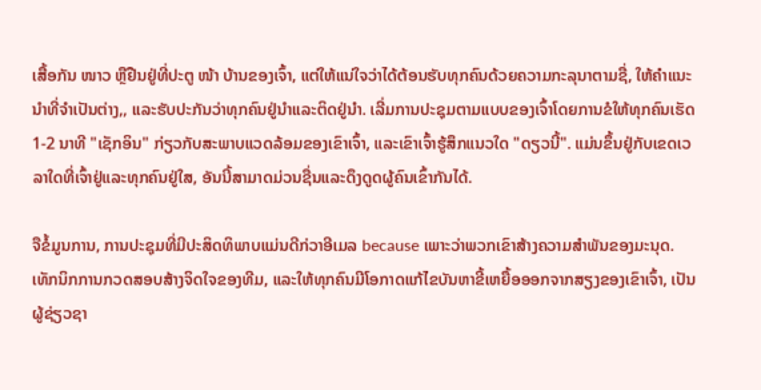ເສື້ອກັນ ໜາວ ຫຼືຢືນຢູ່ທີ່ປະຕູ ໜ້າ ບ້ານຂອງເຈົ້າ, ແຕ່ໃຫ້ແນ່ໃຈວ່າໄດ້ຕ້ອນຮັບທຸກຄົນດ້ວຍຄວາມກະລຸນາຕາມຊື່, ໃຫ້ຄໍາແນະນໍາທີ່ຈໍາເປັນຕ່າງ,, ແລະຮັບປະກັນວ່າທຸກຄົນຢູ່ນໍາແລະຕິດຢູ່ນໍາ. ເລີ່ມການປະຊຸມຕາມແບບຂອງເຈົ້າໂດຍການຂໍໃຫ້ທຸກຄົນເຮັດ 1-2 ນາທີ "ເຊັກອິນ" ກ່ຽວກັບສະພາບແວດລ້ອມຂອງເຂົາເຈົ້າ, ແລະເຂົາເຈົ້າຮູ້ສຶກແນວໃດ "ດຽວນີ້". ແມ່ນຂຶ້ນຢູ່ກັບເຂດເວລາໃດທີ່ເຈົ້າຢູ່ແລະທຸກຄົນຢູ່ໃສ, ອັນນີ້ສາມາດມ່ວນຊື່ນແລະດຶງດູດຜູ້ຄົນເຂົ້າກັນໄດ້.

ຈືຂໍ້ມູນການ, ການປະຊຸມທີ່ມີປະສິດທິພາບແມ່ນດີກ່ວາອີເມລ because ເພາະວ່າພວກເຂົາສ້າງຄວາມສໍາພັນຂອງມະນຸດ. ເທັກນິກການກວດສອບສ້າງຈິດໃຈຂອງທີມ, ແລະໃຫ້ທຸກຄົນມີໂອກາດແກ້ໄຂບັນຫາຂີ້ເຫຍື້ອອອກຈາກສຽງຂອງເຂົາເຈົ້າ, ເປັນຜູ້ຊ່ຽວຊາ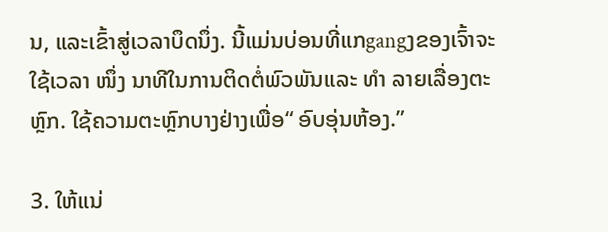ນ, ແລະເຂົ້າສູ່ເວລາບຶດນຶ່ງ. ນີ້ແມ່ນບ່ອນທີ່ແກgangງຂອງເຈົ້າຈະໃຊ້ເວລາ ໜຶ່ງ ນາທີໃນການຕິດຕໍ່ພົວພັນແລະ ທຳ ລາຍເລື່ອງຕະຫຼົກ. ໃຊ້ຄວາມຕະຫຼົກບາງຢ່າງເພື່ອ“ ອົບອຸ່ນຫ້ອງ.”

3. ໃຫ້ແນ່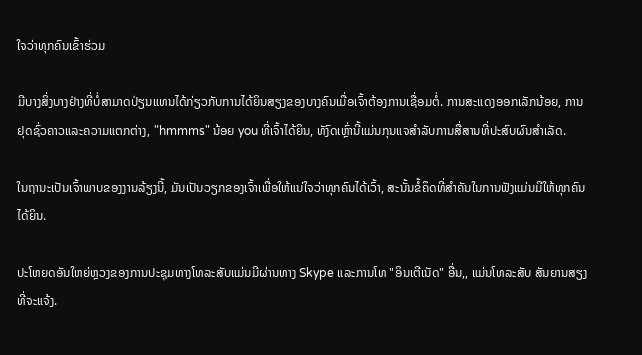ໃຈວ່າທຸກຄົນເຂົ້າຮ່ວມ

ມີບາງສິ່ງບາງຢ່າງທີ່ບໍ່ສາມາດປ່ຽນແທນໄດ້ກ່ຽວກັບການໄດ້ຍິນສຽງຂອງບາງຄົນເມື່ອເຈົ້າຕ້ອງການເຊື່ອມຕໍ່. ການສະແດງອອກເລັກນ້ອຍ, ການຢຸດຊົ່ວຄາວແລະຄວາມແຕກຕ່າງ, "hmmms" ນ້ອຍ you ທີ່ເຈົ້າໄດ້ຍິນ, ທັງົດເຫຼົ່ານີ້ແມ່ນກຸນແຈສໍາລັບການສື່ສານທີ່ປະສົບຜົນສໍາເລັດ.

ໃນຖານະເປັນເຈົ້າພາບຂອງງານລ້ຽງນີ້, ມັນເປັນວຽກຂອງເຈົ້າເພື່ອໃຫ້ແນ່ໃຈວ່າທຸກຄົນໄດ້ເວົ້າ, ສະນັ້ນຂໍ້ຄຶດທີ່ສໍາຄັນໃນການຟັງແມ່ນມີໃຫ້ທຸກຄົນໄດ້ຍິນ.

ປະໂຫຍດອັນໃຫຍ່ຫຼວງຂອງການປະຊຸມທາງໂທລະສັບແມ່ນມີຜ່ານທາງ Skype ແລະການໂທ "ອິນເຕີເນັດ" ອື່ນ,, ແມ່ນໂທລະສັບ ສັນຍານສຽງທີ່ຈະແຈ້ງ.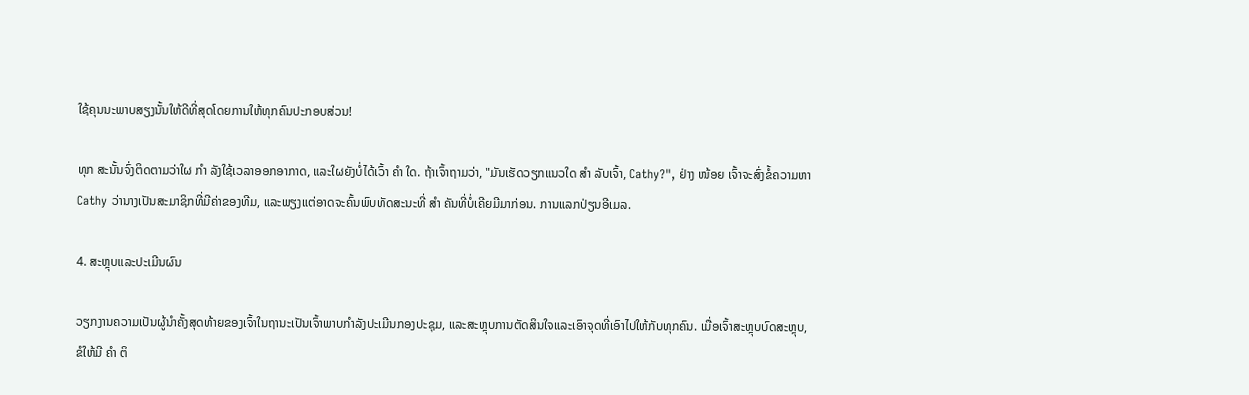ໃຊ້ຄຸນນະພາບສຽງນັ້ນໃຫ້ດີທີ່ສຸດໂດຍການໃຫ້ທຸກຄົນປະກອບສ່ວນ!

ທຸກ ສະນັ້ນຈົ່ງຕິດຕາມວ່າໃຜ ກຳ ລັງໃຊ້ເວລາອອກອາກາດ, ແລະໃຜຍັງບໍ່ໄດ້ເວົ້າ ຄຳ ໃດ. ຖ້າເຈົ້າຖາມວ່າ, "ມັນເຮັດວຽກແນວໃດ ສຳ ລັບເຈົ້າ, Cathy?", ຢ່າງ ໜ້ອຍ ເຈົ້າຈະສົ່ງຂໍ້ຄວາມຫາ Cathy ວ່ານາງເປັນສະມາຊິກທີ່ມີຄ່າຂອງທີມ, ແລະພຽງແຕ່ອາດຈະຄົ້ນພົບທັດສະນະທີ່ ສຳ ຄັນທີ່ບໍ່ເຄີຍມີມາກ່ອນ. ການແລກປ່ຽນອີເມລ.

4. ສະຫຼຸບແລະປະເມີນຜົນ

ວຽກງານຄວາມເປັນຜູ້ນໍາຄັ້ງສຸດທ້າຍຂອງເຈົ້າໃນຖານະເປັນເຈົ້າພາບກໍາລັງປະເມີນກອງປະຊຸມ, ແລະສະຫຼຸບການຕັດສິນໃຈແລະເອົາຈຸດທີ່ເອົາໄປໃຫ້ກັບທຸກຄົນ. ເມື່ອເຈົ້າສະຫຼຸບບົດສະຫຼຸບ, ຂໍໃຫ້ມີ ຄຳ ຕິ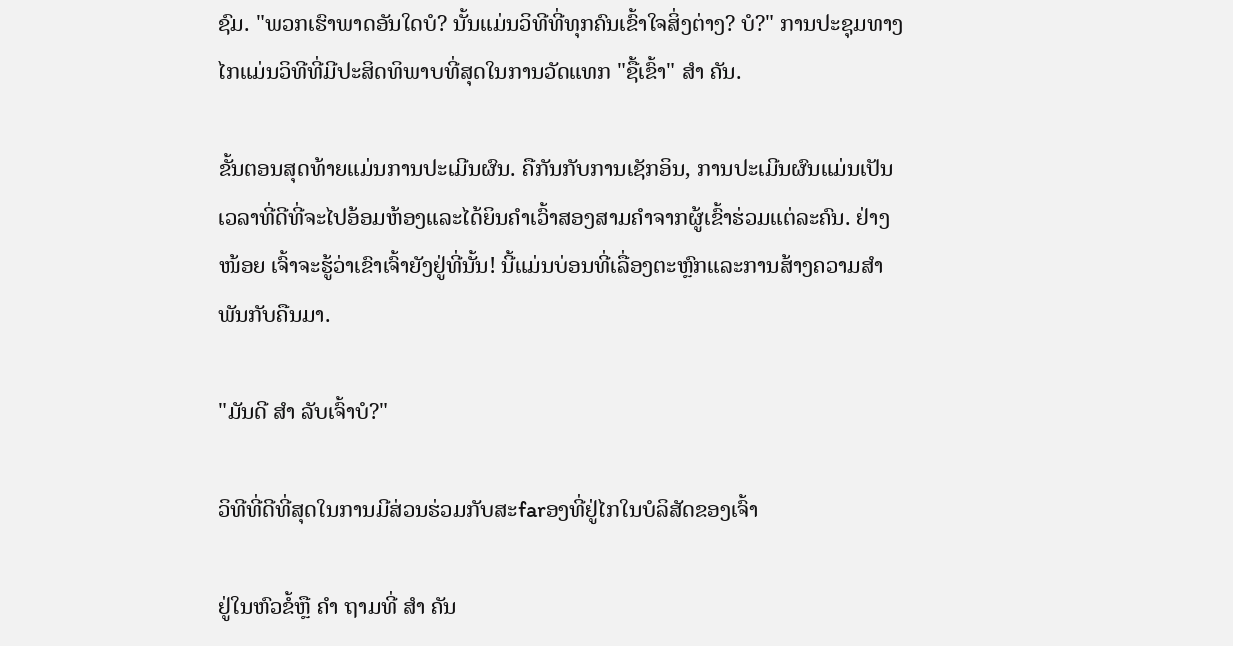ຊົມ. "ພວກເຮົາພາດອັນໃດບໍ? ນັ້ນແມ່ນວິທີທີ່ທຸກຄົນເຂົ້າໃຈສິ່ງຕ່າງ? ບໍ?" ການປະຊຸມທາງໄກແມ່ນວິທີທີ່ມີປະສິດທິພາບທີ່ສຸດໃນການວັດແທກ "ຊື້ເຂົ້າ" ສຳ ຄັນ.

ຂັ້ນຕອນສຸດທ້າຍແມ່ນການປະເມີນຜົນ. ຄືກັນກັບການເຊັກອິນ, ການປະເມີນຜົນແມ່ນເປັນເວລາທີ່ດີທີ່ຈະໄປອ້ອມຫ້ອງແລະໄດ້ຍິນຄໍາເວົ້າສອງສາມຄໍາຈາກຜູ້ເຂົ້າຮ່ວມແຕ່ລະຄົນ. ຢ່າງ ໜ້ອຍ ເຈົ້າຈະຮູ້ວ່າເຂົາເຈົ້າຍັງຢູ່ທີ່ນັ້ນ! ນີ້ແມ່ນບ່ອນທີ່ເລື່ອງຕະຫຼົກແລະການສ້າງຄວາມສໍາພັນກັບຄືນມາ.

"ມັນດີ ສຳ ລັບເຈົ້າບໍ?"

ວິທີທີ່ດີທີ່ສຸດໃນການມີສ່ວນຮ່ວມກັບສະfarອງທີ່ຢູ່ໄກໃນບໍລິສັດຂອງເຈົ້າ

ຢູ່ໃນຫົວຂໍ້ຫຼື ຄຳ ຖາມທີ່ ສຳ ຄັນ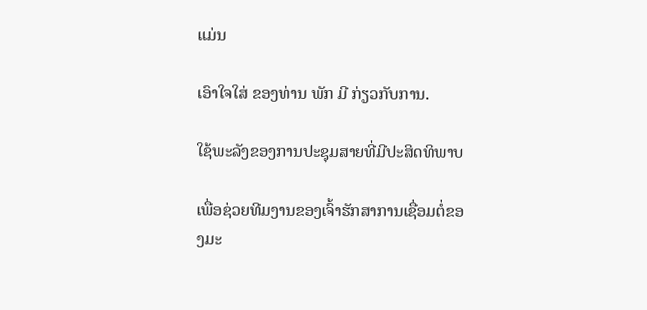ແມ່ນ

ເອົາໃຈໃສ່ ຂອງທ່ານ ພັກ ມີ ກ່ຽວກັບການ.

ໃຊ້ພະລັງຂອງການປະຊຸມສາຍທີ່ມີປະສິດທິພາບ

ເພື່ອຊ່ວຍທີມງານຂອງເຈົ້າຮັກສາການເຊື່ອມຕໍ່ຂອງມະ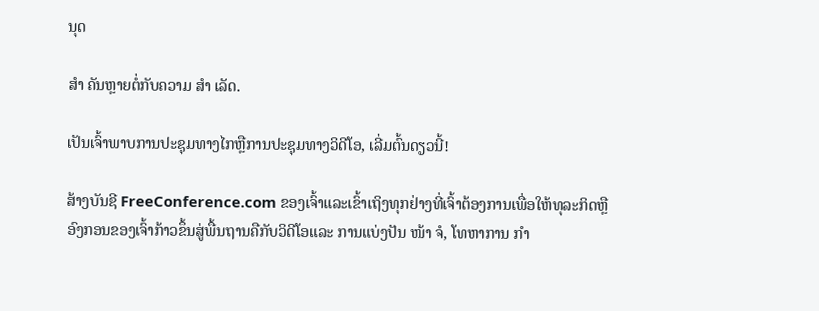ນຸດ

ສຳ ຄັນຫຼາຍຕໍ່ກັບຄວາມ ສຳ ເລັດ.

ເປັນເຈົ້າພາບການປະຊຸມທາງໄກຫຼືການປະຊຸມທາງວິດີໂອ, ເລີ່ມຕົ້ນດຽວນີ້!

ສ້າງບັນຊີ FreeConference.com ຂອງເຈົ້າແລະເຂົ້າເຖິງທຸກຢ່າງທີ່ເຈົ້າຕ້ອງການເພື່ອໃຫ້ທຸລະກິດຫຼືອົງກອນຂອງເຈົ້າກ້າວຂຶ້ນສູ່ພື້ນຖານຄືກັບວິດີໂອແລະ ການແບ່ງປັນ ໜ້າ ຈໍ, ໂທຫາການ ກຳ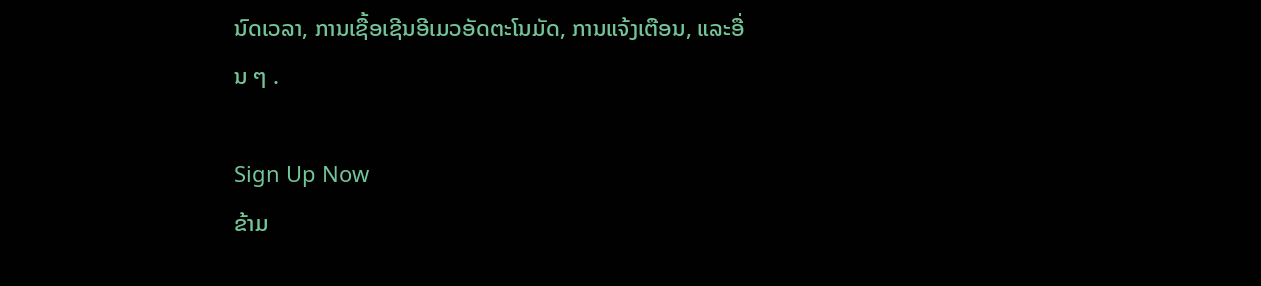ນົດເວລາ, ການເຊື້ອເຊີນອີເມວອັດຕະໂນມັດ, ການແຈ້ງເຕືອນ, ແລະອື່ນ ໆ .

Sign Up Now
ຂ້າມ